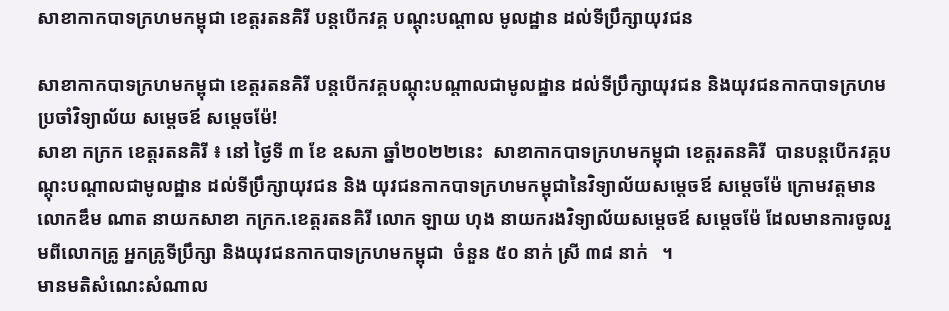សាខាកាកបាទក្រហមកម្ពុជា ខេត្តរតនគិរី បន្តបើកវគ្គ បណ្តុះបណ្តាល មូលដ្ឋាន ដល់ទីប្រឹក្សាយុវជន

សាខាកាកបាទក្រហមកម្ពុជា ខេត្តរតនគិរី បន្តបើកវគ្គបណ្តុះបណ្តាលជាមូលដ្ឋាន ដល់ទីប្រឹក្សាយុវជន និងយុវជនកាកបាទក្រហម ប្រចាំវិទ្យាល័យ សម្តេចឪ សម្តេចម៉ែ!
សាខា កក្រក ខេត្តរតនគិរី ៖ នៅ ថ្ងៃទី ៣ ខែ ឧសភា ឆ្នាំ២០២២នេះ  សាខាកាកបាទក្រហមកម្ពុជា ខេត្តរតនគិរី  បានបន្តបើកវគ្គបណ្តុះបណ្តាលជាមូលដ្ឋាន ដល់ទីប្រឹក្សាយុវជន និង យុវជនកាកបាទក្រហមកម្ពុជានៃវិទ្យាល័យសម្តេចឪ សម្តេចម៉ែ ក្រោមវត្តមាន លោកឌឹម ណាត នាយកសាខា កក្រក.ខេត្តរតនគិរី លោក ឡាយ ហុង នាយករងវិទ្យាល័យសម្តេចឪ សម្តេចម៉ែ ដែលមានការចូលរួមពីលោកគ្រូ អ្នកគ្រូទីប្រឹក្សា និងយុវជនកាកបាទក្រហមកម្ពុជា  ចំនួន ៥០ នាក់ ស្រី ៣៨ នាក់   ។
មានមតិសំណេះសំណាល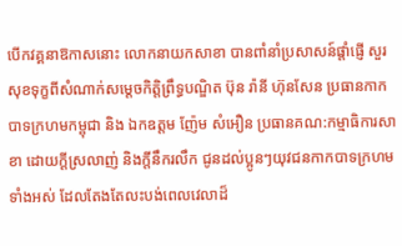បើកវគ្គនាឱកាសនោះ លោកនាយកសាខា បានពាំនាំប្រសាសន៍ផ្តាំផ្ញើ សួរសុខទុក្ខពីសំណាក់សម្តេចកិត្តិព្រឹទ្ធបណ្ឌិត ប៊ុន រ៉ានី ហ៊ុនសែន ប្រធានកាកបាទក្រហមកម្ពុជា និង ឯកឧត្តម ញ៉ែម សំអឿន ប្រធានគណ:កម្មាធិការសាខា ដោយក្តីស្រលាញ់ និងក្តីនឹករលឹក ជូនដល់ប្អូនៗយុវជនកាកបាទក្រហមទាំងអស់ ដែលតែងតែលះបង់ពេលវេលាដ៏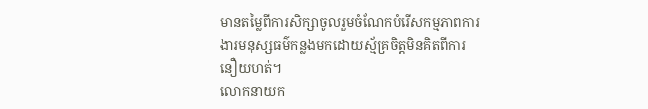មានតម្លៃពីការសិក្សាចូលរួមចំណែកបំរើសកម្មភាពការងារមនុស្សធម៌កន្លងមកដោយស្ម័គ្រចិត្តមិនគិតពីការនឿយហត់។
លោកនាយក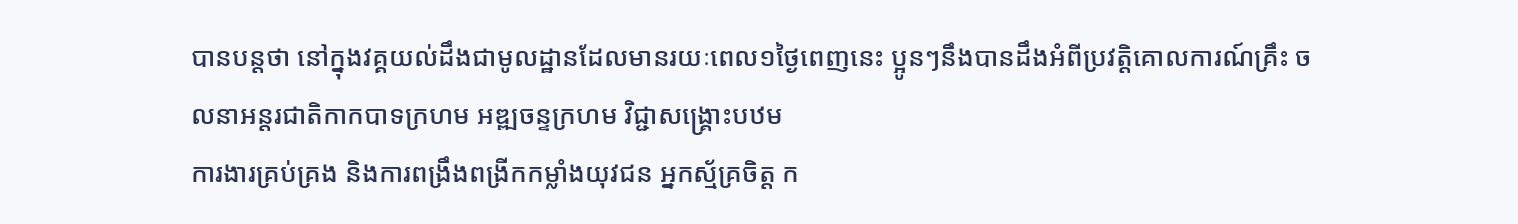បានបន្តថា នៅក្នុងវគ្គយល់ដឹងជាមូលដ្ឋានដែលមានរយៈពេល១ថ្ងៃពេញនេះ ប្អូនៗនឹងបានដឹងអំពីប្រវត្តិគោលការណ៍គ្រឹះ ចលនាអន្តរជាតិកាកបាទក្រហម អឌ្ឍចន្ទក្រហម វិជ្ជាសង្គ្រោះបឋម
ការងារគ្រប់គ្រង និងការពង្រឹងពង្រីកកម្លាំងយុវជន អ្នកស្ម័គ្រចិត្ត ក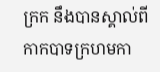ក្រក នឹងបានស្គាល់ពីកាកបាទក្រហមកា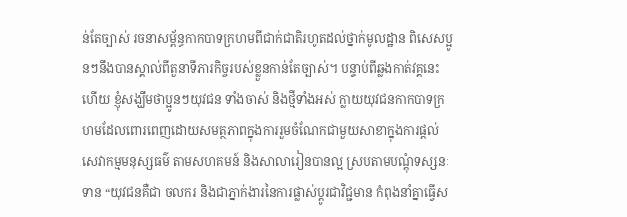ន់តែច្បាស់ រចនាសម្ព័ន្ធកាកបាទក្រហមពីជាក់ជាតិរហូតដល់ថ្នាក់មូលដ្ឋាន ពិសេសប្អូនៗនឹងបានស្គាល់ពីតួនាទីភារកិច្ចរបស់ខ្លួនកាន់តែច្បាស់។ បន្ទាប់ពីឆ្លងកាត់វគ្គនេះហើយ ខ្ញុំសង្ឃឹមថាប្អូនៗយុវជន ទាំងចាស់ និងថ្មីទាំងអស់ ក្លាយយុវជនកាកបាទក្រហមដែលពោរពេញដោយសមត្ថភាពក្នុងការរួមចំណែកជាមួយសាខាក្នុងការផ្តល់សេវាកម្មមនុស្សធម៌ តាមសហគមន៍ និងសាលារៀនបានល្អ ស្របតាមបណ្តុំទស្សនៈទាន “យុវជនគឺជា ចលករ និងជាភ្នាក់ងារនៃការផ្លាស់ប្តូរជាវិជ្ជមាន កំពុងនាំគ្នាធ្វើស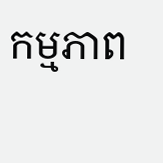កម្មភាព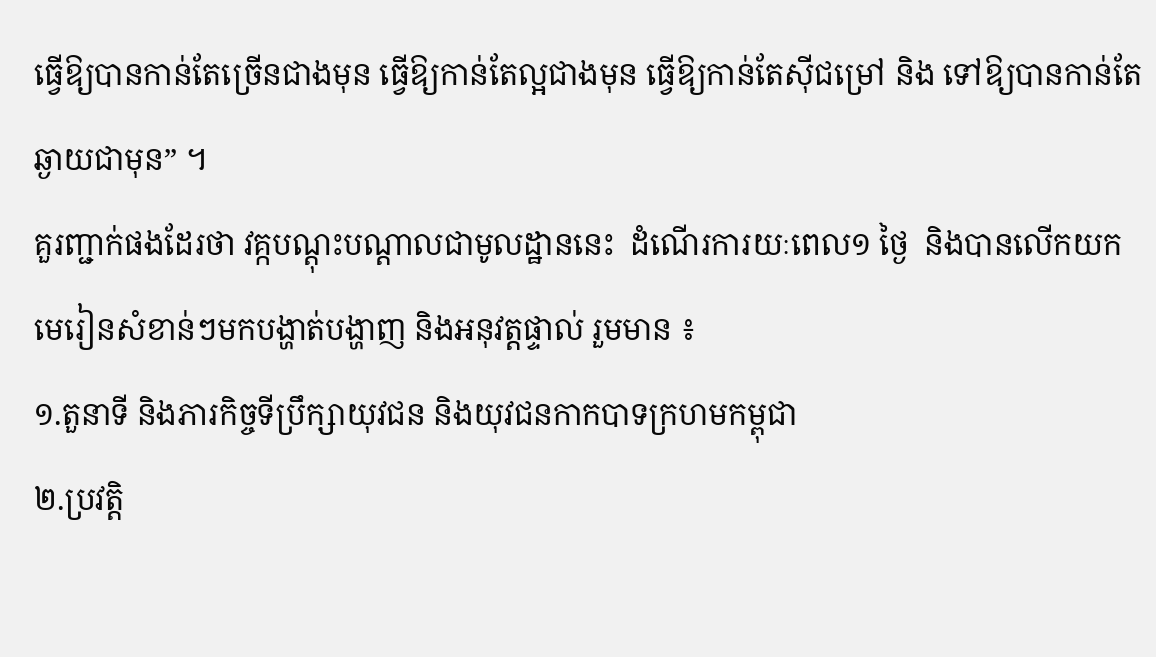ធ្វើឱ្យបានកាន់តែច្រើនជាងមុន ធ្វើឱ្យកាន់តែល្អជាងមុន ធ្វើឱ្យកាន់តែស៊ីជម្រៅ និង ទៅឱ្យបានកាន់តែឆ្ងាយជាមុន” ។
គួរញ្ជាក់ផងដែរថា វគ្កបណ្តុះបណ្តាលជាមូលដ្ឋាននេះ  ដំណើរការយៈពេល១ ថ្ងៃ  និងបានលើកយកមេរៀនសំខាន់ៗមកបង្ហាត់បង្ហាញ និងអនុវត្តផ្ទាល់ រួមមាន ៖
១.តួនាទី និងភារកិច្ចទីប្រឹក្សាយុវជន និងយុវជនកាកបាទក្រហមកម្ពុជា
២.ប្រវត្តិ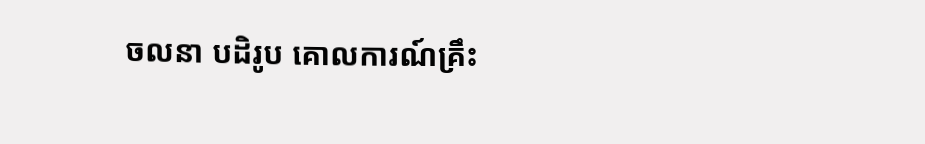ចលនា បដិរូប គោលការណ៍គ្រឹះ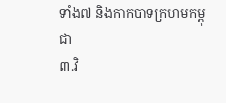ទាំង៧ និងកាកបាទក្រហមកម្ពុជា
៣.វិ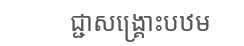ជ្ជាសង្គ្រោះបឋម